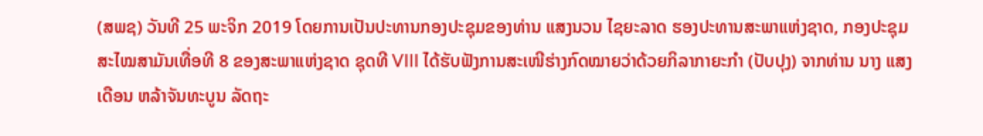(ສພຊ) ວັນທີ 25 ພະຈິກ 2019 ໂດຍການເປັນປະທານກອງປະຊຸມຂອງທ່ານ ແສງນວນ ໄຊຍະລາດ ຮອງປະທານສະພາແຫ່ງຊາດ, ກອງປະຊຸມສະໄໝສາມັນເທື່ອທີ 8 ຂອງສະພາແຫ່ງຊາດ ຊຸດທີ VIII ໄດ້ຮັບຟັງການສະເໜີຮ່າງກົດໝາຍວ່າດ້ວຍກິລາກາຍະກຳ (ປັບປຸງ) ຈາກທ່ານ ນາງ ແສງເດືອນ ຫລ້າຈັນທະບູນ ລັດຖະ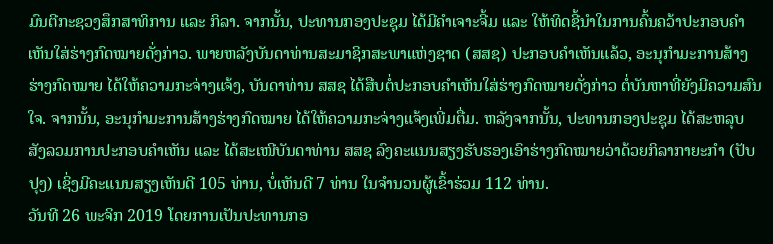ມົນຕີກະຊວງສຶກສາທິການ ແລະ ກິລາ. ຈາກນັ້ນ, ປະທານກອງປະຊຸມ ໄດ້ມີຄຳເຈາະຈີ້ມ ແລະ ໃຫ້ທິດຊີ້ນຳໃນການຄົ້ນຄວ້າປະກອບຄຳເຫັນໃສ່ຮ່າງກົດໝາຍດັ່ງກ່າວ. ພາຍຫລັງບັນດາທ່ານສະມາຊິກສະພາແຫ່ງຊາດ (ສສຊ) ປະກອບຄຳເຫັນແລ້ວ, ອະນຸກຳມະການສ້າງຮ່າງກົດໝາຍ ໄດ້ໃຫ້ຄວາມກະຈ່າງແຈ້ງ, ບັນດາທ່ານ ສສຊ ໄດ້ສືບຕໍ່ປະກອບຄຳເຫັນໃສ່ຮ່າງກົດໝາຍດັ່ງກ່າວ ຕໍ່ບັນຫາທີ່ຍັງມີຄວາມສົນໃຈ. ຈາກນັ້ນ, ອະນຸກຳມະການສ້າງຮ່າງກົດໝາຍ ໄດ້ໃຫ້ຄວາມກະຈ່າງແຈ້ງເພີ່ມຕື່ມ. ຫລັງຈາກນັ້ນ, ປະທານກອງປະຊຸມ ໄດ້ສະຫລຸບສັງລວມການປະກອບຄໍາເຫັນ ແລະ ໄດ້ສະເໜີບັນດາທ່ານ ສສຊ ລົງຄະແນນສຽງຮັບຮອງເອົາຮ່າງກົດໝາຍວ່າດ້ວຍກິລາກາຍະກຳ (ປັບປຸງ) ເຊິ່ງມີຄະແນນສຽງເຫັນດີ 105 ທ່ານ, ບໍ່ເຫັນດີ 7 ທ່ານ ໃນຈຳນວນຜູ້ເຂົ້າຮ່ວມ 112 ທ່ານ.
ວັນທີ 26 ພະຈິກ 2019 ໂດຍການເປັນປະທານກອ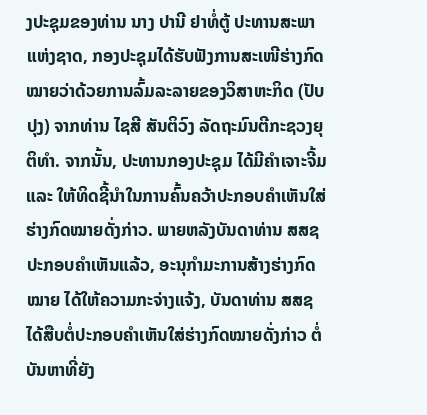ງປະຊຸມຂອງທ່ານ ນາງ ປານີ ຢາທໍ່ຕູ້ ປະທານສະພາແຫ່ງຊາດ, ກອງປະຊຸມໄດ້ຮັບຟັງການສະເໜີຮ່າງກົດໝາຍວ່າດ້ວຍການລົ້ມລະລາຍຂອງວິສາຫະກິດ (ປັບປຸງ) ຈາກທ່ານ ໄຊສີ ສັນຕິວົງ ລັດຖະມົນຕີກະຊວງຍຸຕິທຳ. ຈາກນັ້ນ, ປະທານກອງປະຊຸມ ໄດ້ມີຄຳເຈາະຈີ້ມ ແລະ ໃຫ້ທິດຊີ້ນຳໃນການຄົ້ນຄວ້າປະກອບຄຳເຫັນໃສ່ຮ່າງກົດໝາຍດັ່ງກ່າວ. ພາຍຫລັງບັນດາທ່ານ ສສຊ ປະກອບຄຳເຫັນແລ້ວ, ອະນຸກຳມະການສ້າງຮ່າງກົດໝາຍ ໄດ້ໃຫ້ຄວາມກະຈ່າງແຈ້ງ, ບັນດາທ່ານ ສສຊ ໄດ້ສືບຕໍ່ປະກອບຄຳເຫັນໃສ່ຮ່າງກົດໝາຍດັ່ງກ່າວ ຕໍ່ບັນຫາທີ່ຍັງ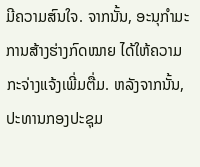ມີຄວາມສົນໃຈ. ຈາກນັ້ນ, ອະນຸກຳມະການສ້າງຮ່າງກົດໝາຍ ໄດ້ໃຫ້ຄວາມກະຈ່າງແຈ້ງເພີ່ມຕື່ມ. ຫລັງຈາກນັ້ນ, ປະທານກອງປະຊຸມ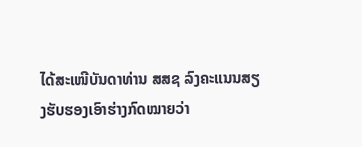ໄດ້ສະເໜີບັນດາທ່ານ ສສຊ ລົງຄະແນນສຽງຮັບຮອງເອົາຮ່າງກົດໝາຍວ່າ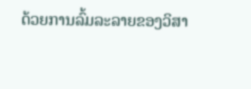ດ້ວຍການລົ້ມລະລາຍຂອງວິສາ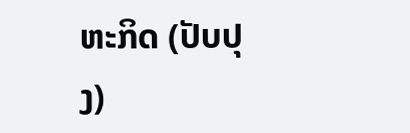ຫະກິດ (ປັບປຸງ)